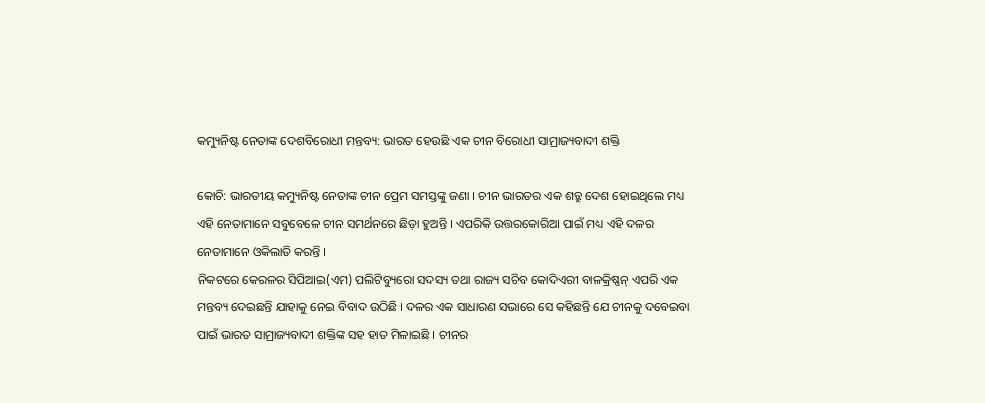କମ୍ୟୁନିଷ୍ଟ ନେତାଙ୍କ ଦେଶବିରୋଧୀ ମନ୍ତବ୍ୟ: ଭାରତ ହେଉଛି ଏକ ଚୀନ ବିରୋଧୀ ସାମ୍ରାଜ୍ୟବାଦୀ ଶକ୍ତି

କୋଚି: ଭାରତୀୟ କମ୍ୟୁନିଷ୍ଟ ନେତାଙ୍କ ଚୀନ ପ୍ରେମ ସମସ୍ତଙ୍କୁ ଜଣା । ଚୀନ ଭାରତର ଏକ ଶତ୍ରୁ ଦେଶ ହୋଇଥିଲେ ମଧ୍ୟ ଏହି ନେତାମାନେ ସବୁବେଳେ ଚୀନ ସମର୍ଥନରେ ଛିଡ଼ା ହୁଅନ୍ତି । ଏପରିକି ଉତ୍ତରକୋରିଆ ପାଇଁ ମଧ୍ୟ ଏହି ଦଳର ନେତାମାନେ ଓକିଲାତି କରନ୍ତି ।
ନିକଟରେ କେରଳର ସିପିଆଇ(ଏମ) ପଲିଟିବ୍ୟୁରୋ ସଦସ୍ୟ ତଥା ରାଜ୍ୟ ସଚିବ କୋଦିଏରୀ ବାଳକ୍ରିଷ୍ଣନ୍‌ ଏପରି ଏକ ମନ୍ତବ୍ୟ ଦେଇଛନ୍ତି ଯାହାକୁ ନେଇ ବିବାଦ ଉଠିଛି । ଦଳର ଏକ ସାଧାରଣ ସଭାରେ ସେ କହିଛନ୍ତି ଯେ ଚୀନକୁ ଦବେଇବା ପାଇଁ ଭାରତ ସାମ୍ରାଜ୍ୟବାଦୀ ଶକ୍ତିଙ୍କ ସହ ହାତ ମିଳାଇଛି । ଚୀନର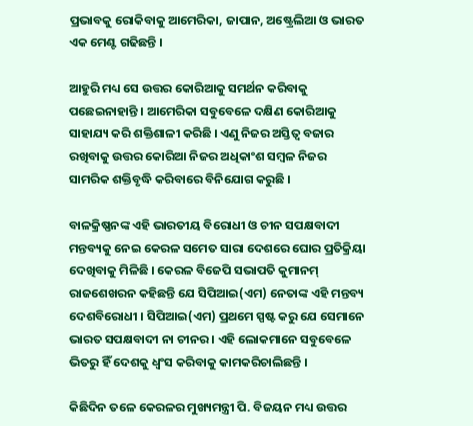ପ୍ରଭାବକୁ ରୋକିବାକୁ ଆମେରିକା, ଜାପାନ, ଅଷ୍ଟ୍ରେଲିଆ ଓ ଭାରତ ଏକ ମେଣ୍ଟ ଗଢିଛନ୍ତି ।

ଆହୁରି ମଧ୍ୟ ସେ ଉତ୍ତର କୋରିଆକୁ ସମର୍ଥନ କରିବାକୁ ପଛେଇନାହାନ୍ତି । ଆମେରିକା ସବୁବେଳେ ଦକ୍ଷିଣ କୋରିଆକୁ ସାହାଯ୍ୟ କରି ଶକ୍ତିଶାଳୀ କରିଛି । ଏଣୁ ନିଜର ଅସ୍ତିତ୍ୱ ବଜାର ରଖିବାକୁ ଉତ୍ତର କୋରିଆ ନିଜର ଅଧିକାଂଶ ସମ୍ବଳ ନିଜର ସାମରିକ ଶକ୍ତିବୃଦ୍ଧି କରିବାରେ ବିନିଯୋଗ କରୁଛି ।

ବାଳକ୍ରିଷ୍ଣନଙ୍କ ଏହି ଭାରତୀୟ ବିରୋଧୀ ଓ ଚୀନ ସପକ୍ଷବାଦୀ ମନ୍ତବ୍ୟକୁ ନେଇ କେରଳ ସମେତ ସାରା ଦେଶରେ ଘୋର ପ୍ରତିକ୍ରିୟା ଦେଖିବାକୁ ମିଳିଛି । କେରଳ ବିଜେପି ସଭାପତି କୁମାନମ୍‌ ରାଜଶେଖରନ କହିଛନ୍ତି ଯେ ସିପିଆଇ(ଏମ) ନେତାଙ୍କ ଏହି ମନ୍ତବ୍ୟ ଦେଶବିରୋଧୀ । ସିପିଆଇ(ଏମ) ପ୍ରଥମେ ସ୍ପଷ୍ଟ କରୁ ଯେ ସେମାନେ ଭାରତ ସପକ୍ଷବାଦୀ ନା ଚୀନର । ଏହି ଲୋକମାନେ ସବୁବେଳେ ଭିତରୁ ହିଁ ଦେଶକୁ ଧ୍ୱଂସ କରିବାକୁ କାମକରିଚାଲିଛନ୍ତି ।

କିଛିଦିନ ତଳେ କେରଳର ମୁଖ୍ୟମନ୍ତ୍ରୀ ପି. ବିଜୟନ ମଧ୍ୟ ଉତ୍ତର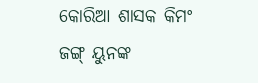କୋରିଆ ଶାସକ କିମଂ ଜଙ୍ଗ୍‌ ୟୁନଙ୍କ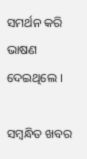ସମର୍ଥନ କରି ଭାଷଣ ଦେଇଥିଲେ ।

ସମ୍ବନ୍ଧିତ ଖବର